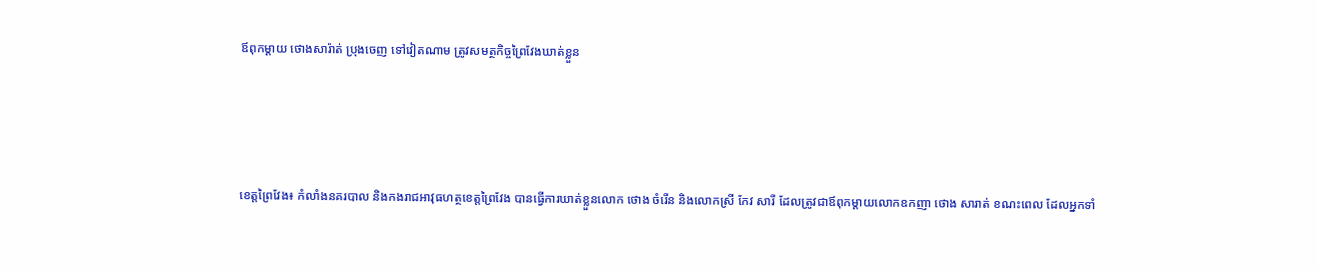ឪពុកម្ដាយ ថោងសារ៉ាត់ ប្រុងចេញ ទៅវៀតណាម ត្រូវសមត្ថកិច្ចព្រៃវែងឃាត់ខ្លួន




ខេត្តព្រៃវែង៖ កំលាំងនគរបាល និងកងរាជអាវុធហត្ថខេត្តព្រៃវែង បានធ្វើការឃាត់ខ្លួនលោក ថោង ចំរើន និងលោកស្រី កែវ សារី ដែលត្រូវជាឪពុកម្ដាយលោកឧកញា ថោង សារាត់ ខណះពេល ដែលអ្នកទាំ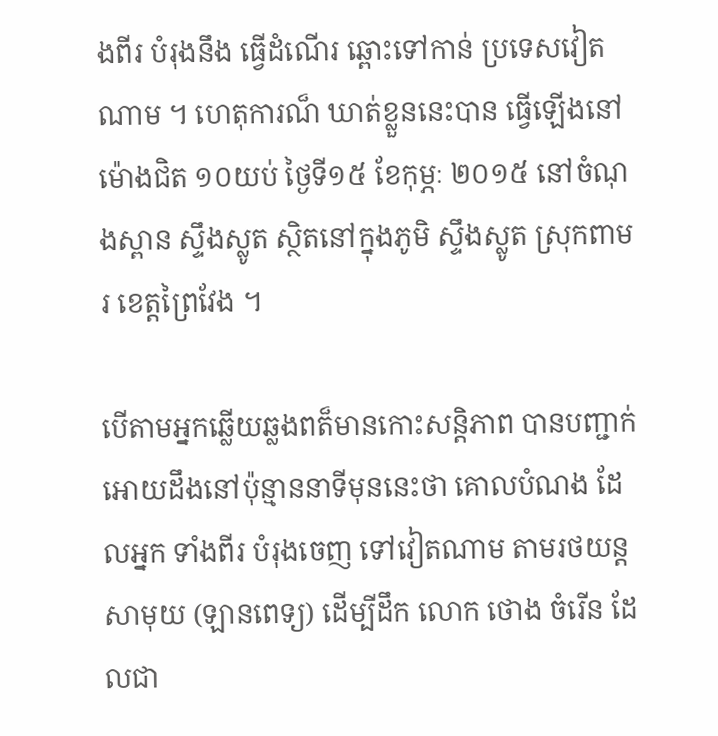ងពីរ បំរុងនឹង ធ្វើដំណើរ ឆ្ពោះទៅកាន់ ប្រទេសវៀតណាម ។ ហេតុការណ៏ ឃាត់ខ្លួននេះបាន ធ្វើឡើងនៅ ម៉ោងជិត ១០យប់ ថ្ងៃទី១៥ ខែកុម្ភៈ ២០១៥ នៅចំណុងស្ពាន ស្ទឹងស្លូត ស្ថិតនៅក្នុងភូមិ ស្ទឹងស្លូត ស្រុកពាមរ ខេត្តព្រៃវែង ។

បើតាមអ្នកឆ្លើយឆ្លងពត៏មានកោះសន្តិភាព បានបញ្ជាក់អោយដឹងនៅប៉ុន្មាននាទីមុននេះថា គោលបំណង ដែលអ្នក ទាំងពីរ បំរុងចេញ ទៅវៀតណាម តាមរថយន្តសាមុយ (ឡានពេទ្យ) ដើម្បីដឹក លោក ថោង ចំរើន ដែលជា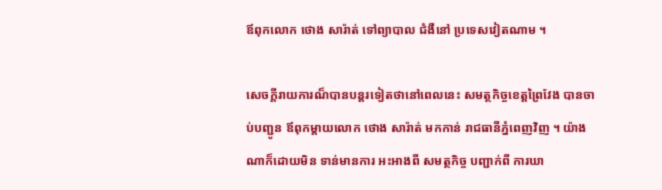ឪពុកលោក ថោង សារ៉ាត់ ទៅព្យាបាល ជំងឺនៅ ប្រទេសវៀតណាម ។

សេចក្តីរាយការណ៏បានបន្តរទៀតថានៅពេលនេះ សមត្ថកិច្ចខេត្តព្រៃវែង បានចាប់បញ្ជូន ឪពុកម្ដាយលោក ថោង សារ៉ាត់ មកកាន់ រាជធានីភ្នំពេញវិញ ។ យ៉ាងណាក៏ដោយមិន ទាន់មានការ អះអាងពី សមត្ថកិច្ច បញ្ជាក់ពី ការឃា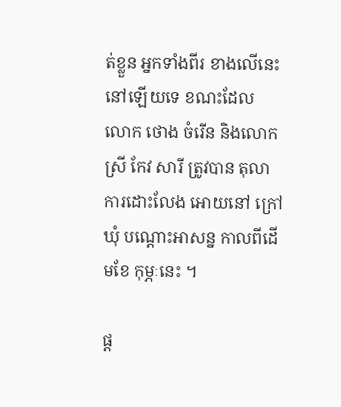ត់ខ្លួន អ្នកទាំងពីរ ខាងលើនេះនៅឡើយទេ ខណះដែល លោក ថោង ចំរើន និងលោកស្រី កែវ សារី ត្រូវបាន តុលាការដោះលែង អោយនៅ ក្រៅឃុំ បណ្ដោះអាសន្ន កាលពីដើមខែ កុម្ភៈនេះ ។

ផ្ត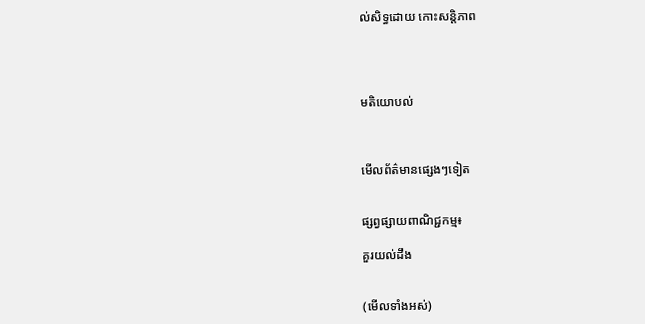ល់សិទ្ធដោយ កោះសន្តិភាព




មតិយោបល់



មើលព័ត៌មានផ្សេងៗទៀត


ផ្សព្វផ្សាយពាណិជ្ជកម្ម៖

គួរយល់ដឹង


(មើលទាំងអស់)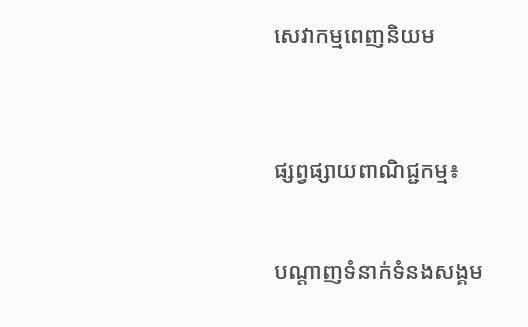សេវាកម្មពេញនិយម



ផ្សព្វផ្សាយពាណិជ្ជកម្ម៖


បណ្តាញទំនាក់ទំនងសង្គម